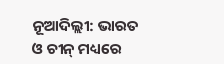ନୂଆଦିଲ୍ଲୀ: ଭାରତ ଓ ଚୀନ୍ ମଧ୍ୟରେ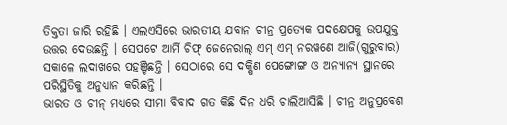ତିକ୍ତତା ଜାରି ରହିଛି । ଏଲଏସିରେ ଭାରତୀୟ ଯବାନ ଚୀନ୍ର ପ୍ରତ୍ୟେକ ପଦକ୍ଷେପକୁ ଉପଯୁକ୍ତ ଉତ୍ତର ଦେଉଛନ୍ତି । ସେପଟେ ଆର୍ମି ଚିଫ୍ ଜେନେରାଲ୍ ଏମ୍ ଏମ୍ ନରୱଣେ ଆଜି(ଗୁରୁବାର) ସକାଳେ ଲଦାଖରେ ପହଞ୍ଚିଛନ୍ତି । ସେଠାରେ ସେ ଦକ୍ଷିଣ ପେଙ୍ଗୋଙ୍ଗ ଓ ଅନ୍ୟାନ୍ୟ ସ୍ଥାନରେ ପରିସ୍ଥିତିକୁ ଅନୁଧ୍ୟାନ କରିଛନ୍ତି ।
ଭାରତ ଓ ଚୀନ୍ ମଧ୍ୟରେ ସୀମା ବିବାଦ ଗତ କିଛି ଦିନ ଧରି ଚାଲିଆସିଛି । ଚୀନ୍ର ଅନୁପ୍ରବେଶ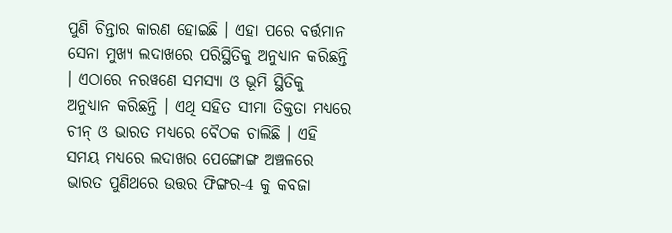ପୁଣି ଚିନ୍ତାର କାରଣ ହୋଇଛି । ଏହା ପରେ ବର୍ତ୍ତମାନ ସେନା ମୁଖ୍ୟ ଲଦାଖରେ ପରିସ୍ଥିତିକୁ ଅନୁଧ୍ୟାନ କରିଛନ୍ତି । ଏଠାରେ ନରୱଣେ ସମସ୍ୟା ଓ ଭୂମି ସ୍ଥିତିକୁ ଅନୁଧ୍ୟାନ କରିଛନ୍ତି । ଏଥି ସହିତ ସୀମା ତିକ୍ତତା ମଧ୍ୟରେ ଚୀନ୍ ଓ ଭାରତ ମଧ୍ୟରେ ବୈଠକ ଚାଲିଛି । ଏହି ସମୟ ମଧ୍ୟରେ ଲଦାଖର ପେଙ୍ଗୋଙ୍ଗ ଅଞ୍ଚଳରେ ଭାରତ ପୁଣିଥରେ ଉତ୍ତର ଫିଙ୍ଗର-4 କୁ କବଜା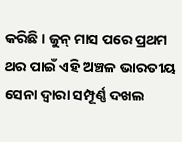କରିଛି । ଜୁନ୍ ମାସ ପରେ ପ୍ରଥମ ଥର ପାଇଁ ଏହି ଅଞ୍ଚଳ ଭାରତୀୟ ସେନା ଦ୍ବାରା ସମ୍ପୂର୍ଣ୍ଣ ଦଖଲ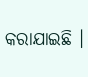କରାଯାଇଛି ।